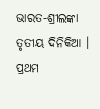ଭାରତ-ଶ୍ରୀଲଙ୍କା ତୃତୀୟ ଦିନିକିଆ । ପ୍ରଥମ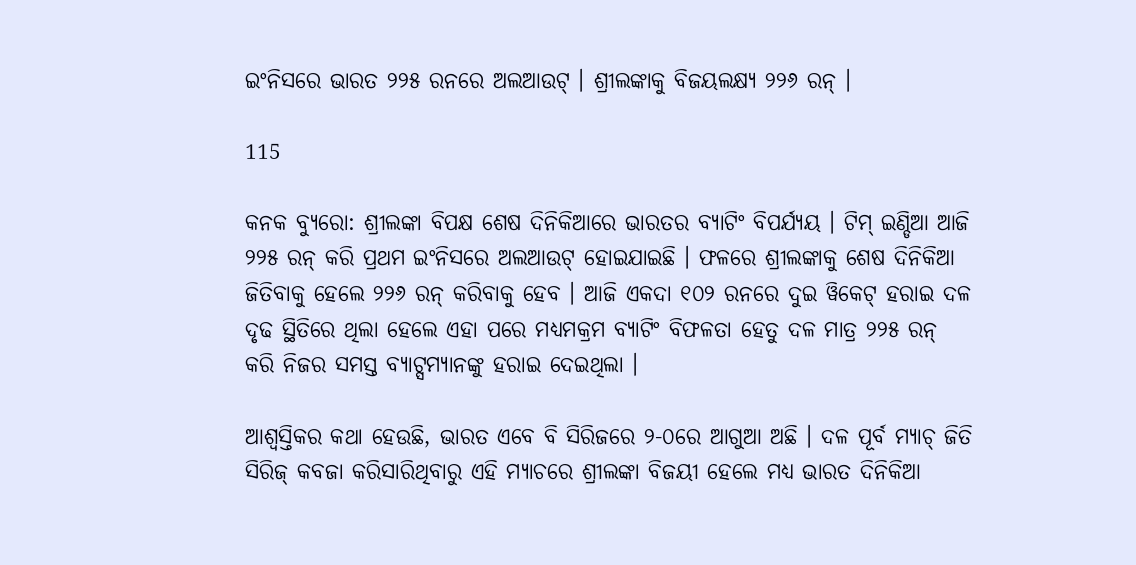ଇଂନିସରେ ଭାରତ ୨୨୫ ରନରେ ଅଲଆଉଟ୍ । ଶ୍ରୀଲଙ୍କାକୁ ବିଜୟଲକ୍ଷ୍ୟ ୨୨୬ ରନ୍ ।

115

କନକ ବ୍ୟୁରୋ: ଶ୍ରୀଲଙ୍କା ବିପକ୍ଷ ଶେଷ ଦିନିକିଆରେ ଭାରତର ବ୍ୟାଟିଂ ବିପର୍ଯ୍ୟୟ । ଟିମ୍ ଇଣ୍ଡିଆ ଆଜି ୨୨୫ ରନ୍ କରି ପ୍ରଥମ ଇଂନିସରେ ଅଲଆଉଟ୍ ହୋଇଯାଇଛି । ଫଳରେ ଶ୍ରୀଲଙ୍କାକୁ ଶେଷ ଦିନିକିଆ ଜିତିବାକୁ ହେଲେ ୨୨୬ ରନ୍ କରିବାକୁ ହେବ । ଆଜି ଏକଦା ୧୦୨ ରନରେ ଦୁଇ ୱିକେଟ୍ ହରାଇ ଦଳ ଦୃଢ ସ୍ଥିତିରେ ଥିଲା ହେଲେ ଏହା ପରେ ମଧ୍ୟମକ୍ରମ ବ୍ୟାଟିଂ ବିଫଳତା ହେତୁ ଦଳ ମାତ୍ର ୨୨୫ ରନ୍ କରି ନିଜର ସମସ୍ତ ବ୍ୟାଟ୍ସମ୍ୟାନଙ୍କୁ ହରାଇ ଦେଇଥିଲା ।

ଆଶ୍ୱସ୍ତିକର କଥା ହେଉଛି, ଭାରତ ଏବେ ବି ସିରିଜରେ ୨-୦ରେ ଆଗୁଆ ଅଛି । ଦଳ ପୂର୍ବ ମ୍ୟାଚ୍ ଜିତି ସିରିଜ୍ କବଜା କରିସାରିଥିବାରୁ ଏହି ମ୍ୟାଚରେ ଶ୍ରୀଲଙ୍କା ବିଜୟୀ ହେଲେ ମଧ୍ୟ ଭାରତ ଦିନିକିଆ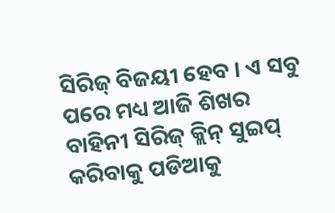ସିରିଜ୍ ବିଜୟୀ ହେବ । ଏ ସବୁ ପରେ ମଧ୍ୟ ଆଜି ଶିଖର ବାହିନୀ ସିରିଜ୍ କ୍ଲିନ୍ ସୁଇପ୍ କରିବାକୁ ପଡିଆକୁ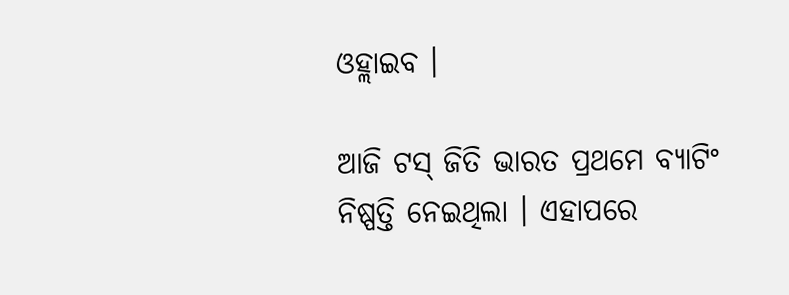ଓହ୍ଲାଇବ ।

ଆଜି ଟସ୍ ଜିତି ଭାରତ ପ୍ରଥମେ ବ୍ୟାଟିଂ ନିଷ୍ପତ୍ତି ନେଇଥିଲା । ଏହାପରେ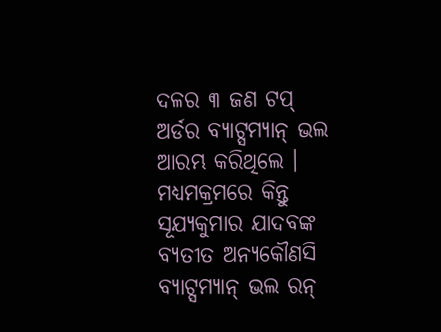ଦଳର ୩ ଜଣ ଟପ୍ ଅର୍ଡର ବ୍ୟାଟ୍ସମ୍ୟାନ୍ ଭଲ ଆରମ୍ଭ କରିଥିଲେ । ମଧ୍ୟମକ୍ରମରେ କିନ୍ତୁ ସୂଯ୍ୟକୁମାର ଯାଦବଙ୍କ ବ୍ୟତୀତ ଅନ୍ୟକୌଣସି ବ୍ୟାଟ୍ସମ୍ୟାନ୍ ଭଲ ରନ୍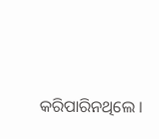କରିପାରିନଥିଲେ ।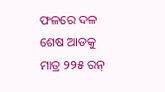ଫଳରେ ଦଳ ଶେଷ ଆଡକୁ ମାତ୍ର ୨୨୫ ରନ୍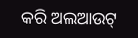କରି ଅଲଆଉଟ୍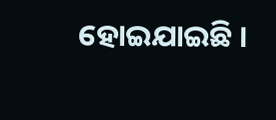ହୋଇଯାଇଛି ।